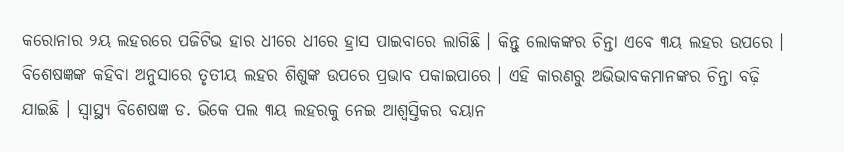କରୋନାର ୨ୟ ଲହରରେ ପଜିଟିଭ ହାର ଧୀରେ ଧୀରେ ହ୍ରାସ ପାଇବାରେ ଲାଗିଛି । କିନ୍ତୁ ଲୋକଙ୍କର ଚିନ୍ତା ଏବେ ୩ୟ ଲହର ଉପରେ । ବିଶେଷଜ୍ଞଙ୍କ କହିବା ଅନୁସାରେ ତୃତୀୟ ଲହର ଶିଶୁଙ୍କ ଉପରେ ପ୍ରଭାବ ପକାଇପାରେ । ଏହି କାରଣରୁ ଅଭିଭାବକମାନଙ୍କର ଚିନ୍ତା ବଢ଼ି ଯାଇଛି । ସ୍ୱାସ୍ଥ୍ୟ ବିଶେଷଜ୍ଞ ଡ. ଭିକେ ପଲ ୩ୟ ଲହରକୁ ନେଇ ଆଶ୍ୱସ୍ତିକର ବୟାନ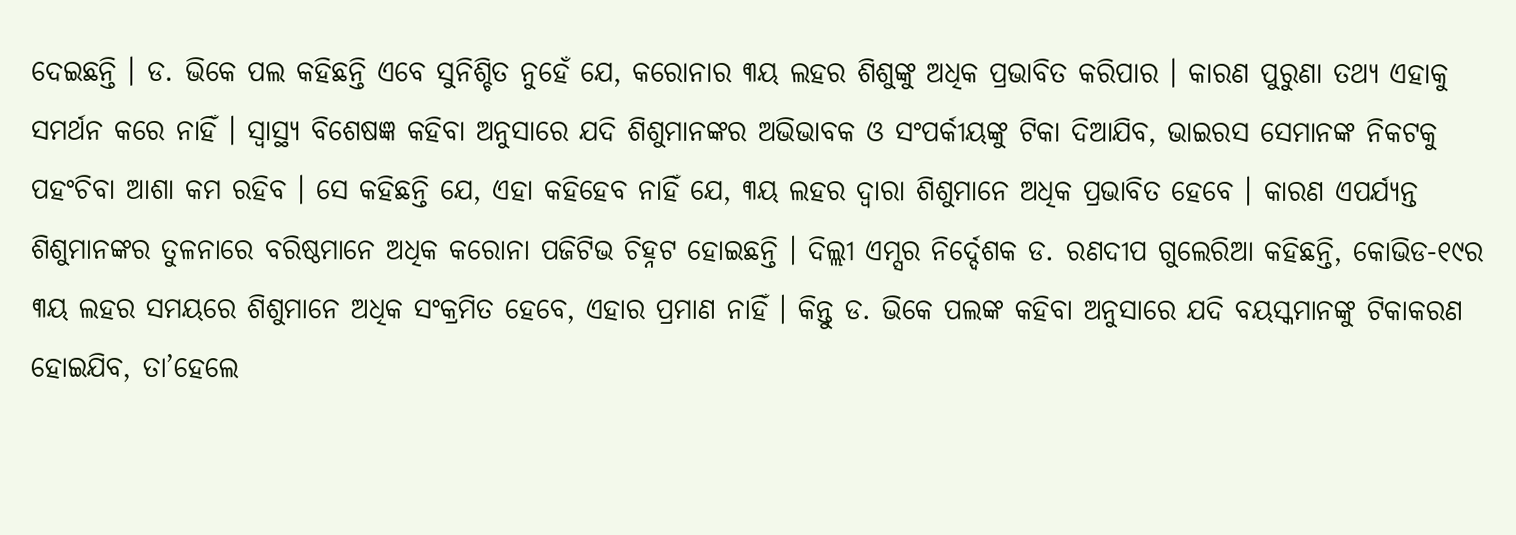ଦେଇଛନ୍ତି । ଡ. ଭିକେ ପଲ କହିଛନ୍ତି ଏବେ ସୁନିଶ୍ଚିତ ନୁହେଁ ଯେ, କରୋନାର ୩ୟ ଲହର ଶିଶୁଙ୍କୁ ଅଧିକ ପ୍ରଭାବିତ କରିପାର । କାରଣ ପୁରୁଣା ତଥ୍ୟ ଏହାକୁ ସମର୍ଥନ କରେ ନାହିଁ । ସ୍ୱାସ୍ଥ୍ୟ ବିଶେଷଜ୍ଞ କହିବା ଅନୁସାରେ ଯଦି ଶିଶୁମାନଙ୍କର ଅଭିଭାବକ ଓ ସଂପର୍କୀୟଙ୍କୁ ଟିକା ଦିଆଯିବ, ଭାଇରସ ସେମାନଙ୍କ ନିକଟକୁ ପହଂଚିବା ଆଶା କମ ରହିବ । ସେ କହିଛନ୍ତି ଯେ, ଏହା କହିହେବ ନାହିଁ ଯେ, ୩ୟ ଲହର ଦ୍ୱାରା ଶିଶୁମାନେ ଅଧିକ ପ୍ରଭାବିତ ହେବେ । କାରଣ ଏପର୍ଯ୍ୟନ୍ତ ଶିଶୁମାନଙ୍କର ତୁଳନାରେ ବରିଷ୍ଠମାନେ ଅଧିକ କରୋନା ପଜିଟିଭ ଚିହ୍ନଟ ହୋଇଛନ୍ତି । ଦିଲ୍ଲୀ ଏମ୍ସର ନିର୍ଦ୍ଦେଶକ ଡ. ରଣଦୀପ ଗୁଲେରିଆ କହିଛନ୍ତି, କୋଭିଡ-୧୯ର ୩ୟ ଲହର ସମୟରେ ଶିଶୁମାନେ ଅଧିକ ସଂକ୍ରମିତ ହେବେ, ଏହାର ପ୍ରମାଣ ନାହିଁ । କିନ୍ତୁ ଡ. ଭିକେ ପଲଙ୍କ କହିବା ଅନୁସାରେ ଯଦି ବୟସ୍କମାନଙ୍କୁ ଟିକାକରଣ ହୋଇଯିବ, ତା’ହେଲେ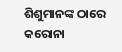ଶିଶୁମାନଙ୍କ ଠାରେ କରୋନା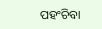ପହଂଚିବା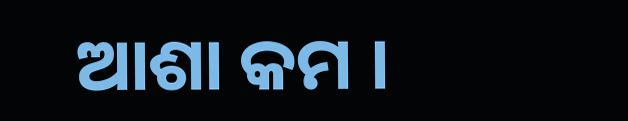ଆଶା କମ ।